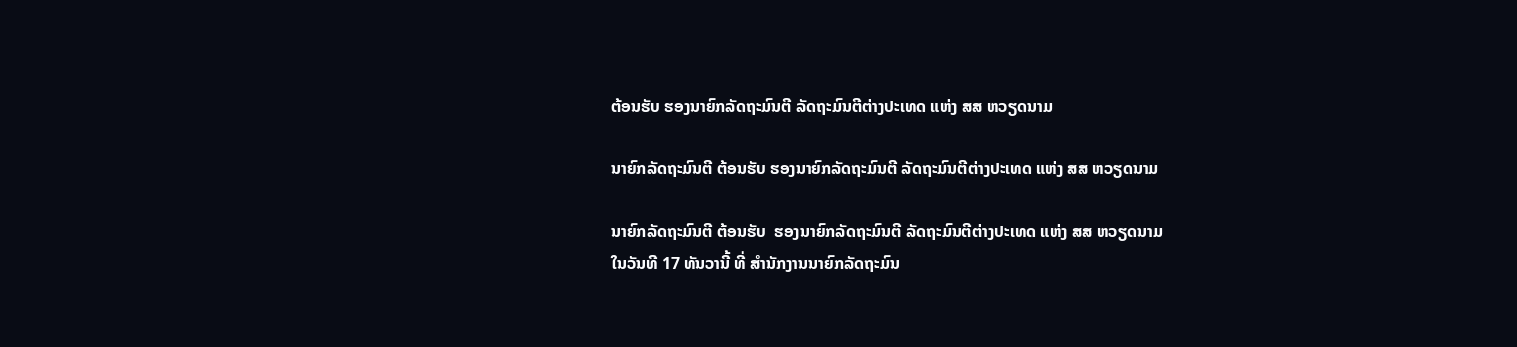ຕ້ອນຮັບ ຮອງນາຍົກລັດຖະມົນຕີ ລັດຖະມົນຕີຕ່າງປະເທດ ແຫ່ງ ສສ ຫວຽດນາມ

ນາຍົກລັດຖະມົນຕີ ຕ້ອນຮັບ ຮອງນາຍົກລັດຖະມົນຕີ ລັດຖະມົນຕີຕ່າງປະເທດ ແຫ່ງ ສສ ຫວຽດນາມ

ນາຍົກລັດຖະມົນຕີ ຕ້ອນຮັບ  ຮອງນາຍົກລັດຖະມົນຕີ ລັດຖະມົນຕີຕ່າງປະເທດ ແຫ່ງ ສສ ຫວຽດນາມ
ໃນວັນທີ 17 ທັນວານີ້ ທີ່ ສໍານັກງານນາຍົກລັດຖະມົນ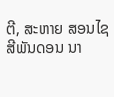ຕີ, ສະຫາຍ ສອນໄຊ ສີພັນດອນ ນາ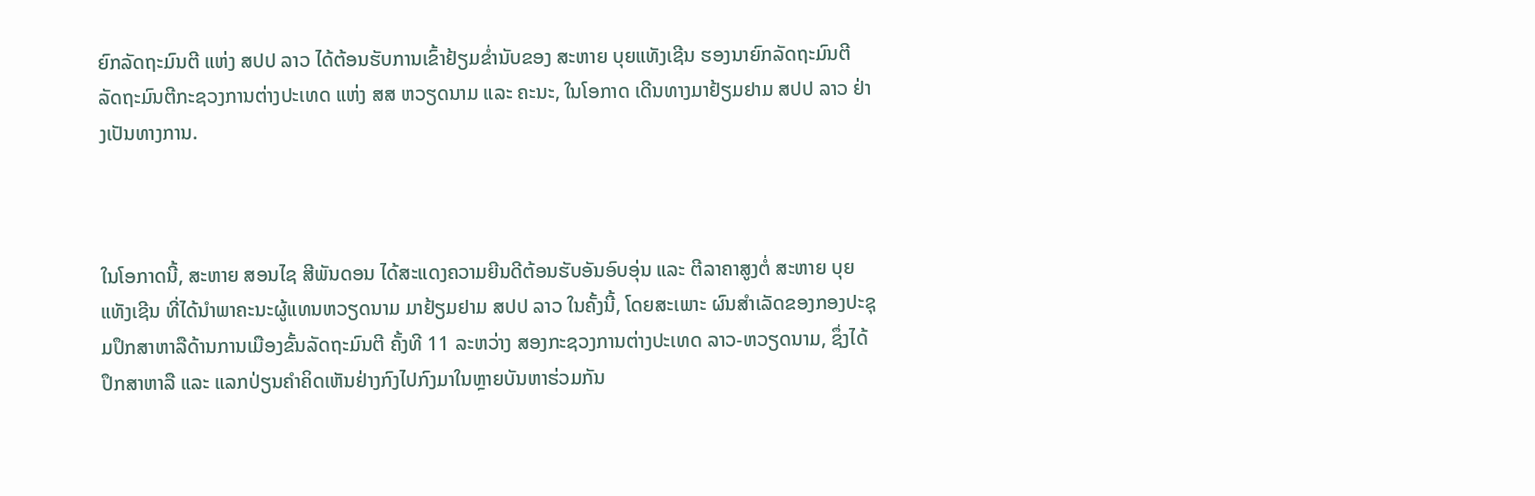ຍົກລັດຖະມົນຕີ ແຫ່ງ ສປປ ລາວ ໄດ້ຕ້ອນຮັບການເຂົ້າຢ້ຽມຂໍ່ານັບຂອງ ສະຫາຍ ບຸຍແທັງເຊີນ ຮອງນາຍົກລັດຖະມົນຕີ ລັດຖະມົນຕີກະຊວງການຕ່າງປະເທດ ແຫ່ງ ສສ ຫວຽດນາມ ແລະ ຄະນະ, ໃນໂອກາດ ເດີນທາງມາຢ້ຽມຢາມ ສປປ ລາວ ຢ່າງເປັນທາງການ.



ໃນໂອກາດນີ້, ສະຫາຍ ສອນໄຊ ສີພັນດອນ ໄດ້ສະແດງຄວາມຍີນດີຕ້ອນຮັບອັນອົບອຸ່ນ ແລະ ຕີລາຄາສູງຕໍ່ ສະຫາຍ ບຸຍແທັງເຊີນ ທີ່ໄດ້ນຳພາຄະນະຜູ້ແທນຫວຽດນາມ ມາຢ້ຽມຢາມ ສປປ ລາວ ໃນຄັ້ງນີ້, ໂດຍສະເພາະ ຜົນສໍາເລັດຂອງກອງປະຊຸມປຶກສາຫາລືດ້ານການເມືອງຂັ້ນລັດຖະມົນຕີ ຄັ້ງທີ 11 ລະຫວ່າງ ສອງກະຊວງການຕ່າງປະເທດ ລາວ-ຫວຽດນາມ, ຊຶ່ງໄດ້ປຶກສາຫາລື ແລະ ແລກປ່ຽນຄຳຄິດເຫັນຢ່າງກົງໄປກົງມາໃນຫຼາຍບັນຫາຮ່ວມກັນ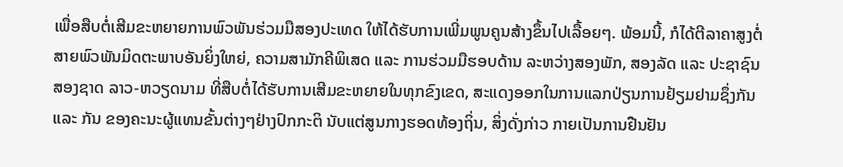ເພື່ອສືບຕໍ່ເສີມຂະຫຍາຍການພົວພັນຮ່ວມມືສອງປະເທດ ໃຫ້ໄດ້ຮັບການເພີ່ມພູນຄູນສ້າງຂຶ້ນໄປເລື້ອຍໆ. ພ້ອມນີ້, ກໍໄດ້ຕີລາຄາສູງຕໍ່ສາຍພົວພັນມິດຕະພາບອັນຍິ່ງໃຫຍ່, ຄວາມສາມັກຄີພິເສດ ແລະ ການຮ່ວມມືຮອບດ້ານ ລະຫວ່າງສອງພັກ, ສອງລັດ ແລະ ປະຊາຊົນສອງຊາດ ລາວ-ຫວຽດນາມ ທີ່ສືບຕໍ່ໄດ້ຮັບການເສີມຂະຫຍາຍໃນທຸກຂົງເຂດ, ສະແດງອອກໃນການແລກປ່ຽນການຢ້ຽມຢາມຊຶ່ງກັນ ແລະ ກັນ ຂອງຄະນະຜູ້ແທນຂັ້ນຕ່າງໆຢ່າງປົກກະຕິ ນັບແຕ່ສູນກາງຮອດທ້ອງຖິ່ນ, ສິ່ງດັ່ງກ່າວ ກາຍເປັນການຢືນຢັນ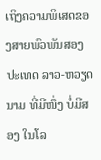ເຖິງຄວາມພິເສດຂອງສາຍພົວພັນສອງປະເທດ ລາວ-ຫວຽດນາມ ທີ່ມີໜຶ່ງ ບໍ່ມີສອງ ໃນໂລ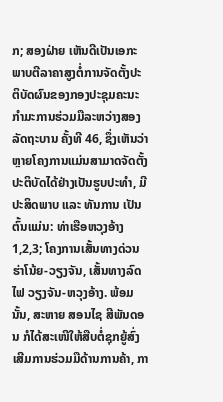ກ; ສອງຝ່າຍ ເຫັນດີເປັນເອກະພາບຕີລາຄາສູງຕໍ່ການຈັດຕັ້ງປະຕິບັດຜົນຂອງກອງປະຊຸມຄະນະກໍາມະການຮ່ວມມືລະຫວ່າງສອງລັດຖະບານ ຄັ້ງທີ 46, ຊຶ່ງເຫັນວ່າ ຫຼາຍໂຄງການແມ່ນສາມາດຈັດຕັ້ງປະຕິບັດໄດ້ຢ່າງເປັນຮູບປະທໍາ, ມີປະສິດພາບ ແລະ ທັນການ ເປັນຕົ້ນແມ່ນ: ທ່າເຮືອຫວຸງອ້າງ 1,2,3; ໂຄງການເສັ້ນທາງດ່ວນ ຮ່າໂນ້ຍ-ວຽງຈັນ, ເສັ້ນທາງລົດໄຟ ວຽງຈັນ-ຫວຸງອ້າງ. ພ້ອມນັ້ນ, ສະຫາຍ ສອນໄຊ ສີພັນດອນ ກໍໄດ້ສະເໜີໃຫ້ສືບຕໍ່ຊຸກຍູ້ສົ່ງເສີມການຮ່ວມມືດ້ານການຄ້າ, ກາ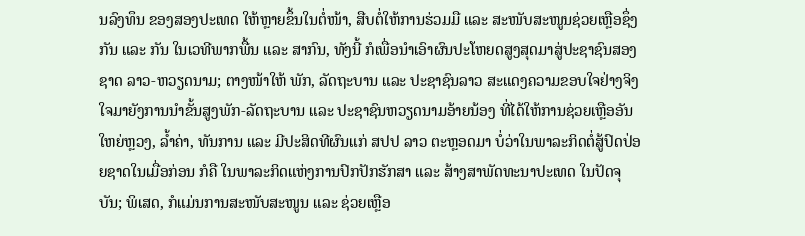ນລົງທຶນ ຂອງສອງປະເທດ ໃຫ້ຫຼາຍຂຶ້ນໃນຕໍ່ໜ້າ, ສືບຕໍ່ໃຫ້ການຮ່ວມມື ແລະ ສະໜັບສະໜູນຊ່ວຍເຫຼືອຊຶ່ງກັນ ແລະ ກັນ ໃນເວທີພາກພື້ນ ແລະ ສາກົນ, ທັງນີ້ ກໍເພື່ອນຳເອົາຜົນປະໂຫຍດສູງສຸດມາສູ່ປະຊາຊົນສອງຊາດ ລາວ-ຫວຽດນາມ; ຕາງໜ້າໃຫ້ ພັກ, ລັດຖະບານ ແລະ ປະຊາຊົນລາວ ສະແດງຄວາມຂອບໃຈຢ່າງຈິງໃຈມາຍັງການນໍາຂັ້ນສູງພັກ-ລັດຖະບານ ແລະ ປະຊາຊົນຫວຽດນາມອ້າຍນ້ອງ ທີ່ໄດ້ໃຫ້ການຊ່ວຍເຫຼືອອັນໃຫຍ່ຫຼວງ, ລ້ຳຄ່າ, ທັນການ ແລະ ມີປະສິດທີຜົນແກ່ ສປປ ລາວ ຕະຫຼອດມາ ບໍ່ວ່າໃນພາລະກິດຕໍ່ສູ້ປົດປ່ອຍຊາດໃນເມື່ອກ່ອນ ກໍຄື ໃນພາລະກິດແຫ່ງການປົກປັກຮັກສາ ແລະ ສ້າງສາພັດທະນາປະເທດ ໃນປັດຈຸບັນ; ພິເສດ, ກໍແມ່ນການສະໜັບສະໜູນ ແລະ ຊ່ວຍເຫຼືອ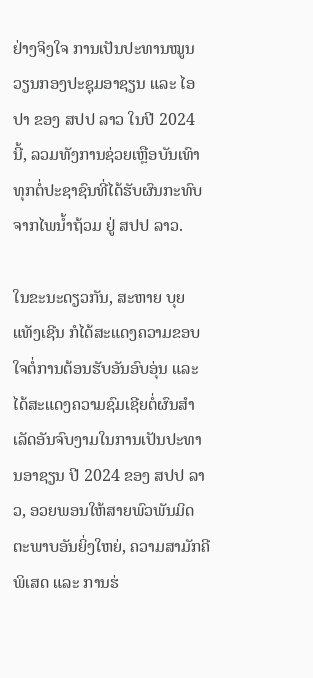ຢ່າງຈິງໃຈ ການເປັນປະທານໝູນວຽນກອງປະຊຸມອາຊຽນ ແລະ ໄອປາ ຂອງ ສປປ ລາວ ໃນປີ 2024 ນີ້, ລວມທັງການຊ່ວຍເຫຼືອບັນເທົາທຸກຕໍ່ປະຊາຊົນທີ່ໄດ້ຮັບຜົນກະທົບຈາກໄພນໍ້າຖ້ວມ ຢູ່ ສປປ ລາວ.

ໃນຂະນະດຽວກັນ, ສະຫາຍ ບຸຍແທັງເຊີນ ກໍໄດ້ສະແດງຄວາມຂອບໃຈຕໍ່ການຕ້ອນຮັບອັນອົບອຸ່ນ ແລະ ໄດ້ສະແດງຄວາມຊົມເຊີຍຕໍ່ຜົນສໍາເລັດອັນຈົບງາມໃນການເປັນປະທານອາຊຽນ ປີ 2024 ຂອງ ສປປ ລາວ, ອວຍພອນໃຫ້ສາຍພົວພັນມິດຕະພາບອັນຍິ່ງໃຫຍ່, ຄວາມສາມັກຄີພິເສດ ແລະ ການຮ່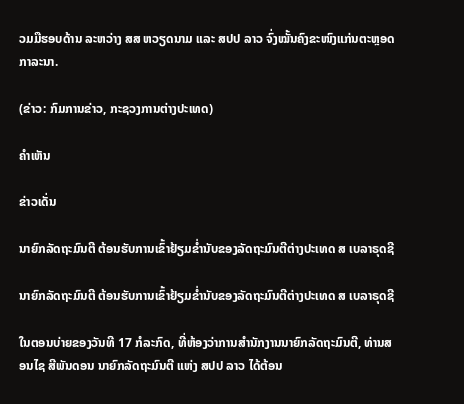ວມມືຮອບດ້ານ ລະຫວ່າງ ສສ ຫວຽດນາມ ແລະ ສປປ ລາວ ຈົ່ງໝັ້ນຄົງຂະໜົງແກ່ນຕະຫຼອດກາລະນາ.

(ຂ່າວ: ກົມການຂ່າວ, ກະຊວງການຕ່າງປະເທດ)

ຄໍາເຫັນ

ຂ່າວເດັ່ນ

ນາຍົກລັດຖະມົນຕີ ຕ້ອນຮັບການເຂົ້າຢ້ຽມຂໍ່ານັບຂອງລັດຖະມົນຕີຕ່າງປະເທດ ສ ເບລາຣຸດຊີ

ນາຍົກລັດຖະມົນຕີ ຕ້ອນຮັບການເຂົ້າຢ້ຽມຂໍ່ານັບຂອງລັດຖະມົນຕີຕ່າງປະເທດ ສ ເບລາຣຸດຊີ

ໃນຕອນບ່າຍຂອງວັນທີ 17 ກໍລະກົດ, ທີ່ຫ້ອງວ່າການສຳນັກງານນາຍົກລັດຖະມົນຕີ, ທ່ານສອນໄຊ ສີພັນດອນ ນາຍົກລັດຖະມົນຕີ ແຫ່ງ ສປປ ລາວ ໄດ້ຕ້ອນ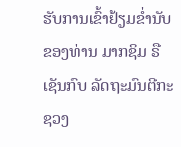ຮັບການເຂົ້າຢ້ຽມຂໍ່ານັບ ຂອງທ່ານ ມາກຊິມ ຣືເຊັນກົບ ລັດຖະມົນຕີກະຊວງ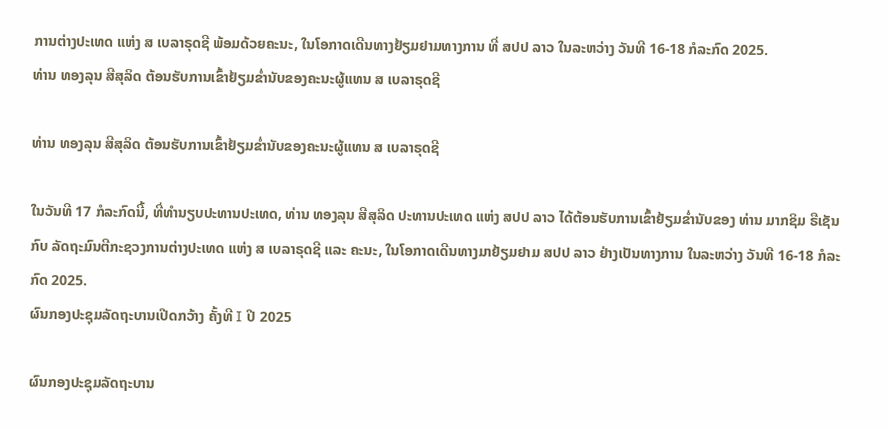ການຕ່າງປະເທດ ແຫ່ງ ສ ເບລາຣຸດຊີ ພ້ອມດ້ວຍຄະນະ, ໃນໂອກາດເດີນທາງຢ້ຽມຢາມທາງການ ທີ່ ສປປ ລາວ ໃນລະຫວ່າງ ວັນທີ 16-18 ກໍລະກົດ 2025.
ທ່ານ ທອງລຸນ ສີສຸລິດ ຕ້ອນຮັບການເຂົ້າຢ້ຽມຂໍ່ານັບຂອງຄະນະຜູ້ແທນ ສ ເບລາຣຸດຊີ

ທ່ານ ທອງລຸນ ສີສຸລິດ ຕ້ອນຮັບການເຂົ້າຢ້ຽມຂໍ່ານັບຂອງຄະນະຜູ້ແທນ ສ ເບລາຣຸດຊີ

ໃນວັນທີ 17 ກໍລະກົດນີ້, ທີ່ທໍານຽບປະທານປະເທດ, ທ່ານ ທອງລຸນ ສີສຸລິດ ປະທານປະເທດ ແຫ່ງ ສປປ ລາວ ໄດ້ຕ້ອນຮັບການເຂົ້າຢ້ຽມຂໍ່ານັບຂອງ ທ່ານ ມາກຊິມ ຣືເຊັນກົບ ລັດຖະມົນຕີກະຊວງການຕ່າງປະເທດ ແຫ່ງ ສ ເບລາຣຸດຊີ ແລະ ຄະນະ, ໃນໂອກາດເດີນທາງມາຢ້ຽມຢາມ ສປປ ລາວ ຢ່າງເປັນທາງການ ໃນລະຫວ່າງ ວັນທີ 16-18 ກໍລະກົດ 2025.
ຜົນກອງປະຊຸມລັດຖະບານເປີດກວ້າງ ຄັ້ງທີ I ປີ 2025

ຜົນກອງປະຊຸມລັດຖະບານ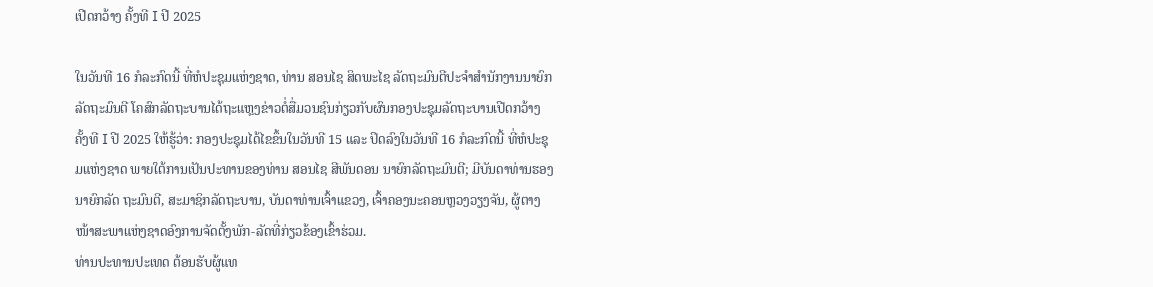ເປີດກວ້າງ ຄັ້ງທີ I ປີ 2025

ໃນວັນທີ 16 ກໍລະກົດນີ້ ທີ່ຫໍປະຊຸມແຫ່ງຊາດ, ທ່ານ ສອນໄຊ ສິດພະໄຊ ລັດຖະມົນຕີປະຈໍາສໍານັກງານນາຍົກລັດຖະມົນຕີ ໂຄສົກລັດຖະບານໄດ້ຖະແຫຼງຂ່າວຕໍ່ສື່ມວນຊົນກ່ຽວກັບຜົນກອງປະຊຸມລັດຖະບານເປີດກວ້າງຄັ້ງທີ I ປີ 2025 ໃຫ້ຮູ້ວ່າ: ກອງປະຊຸມໄດ້ໄຂຂຶ້ນໃນວັນທີ 15 ແລະ ປິດລົງໃນວັນທີ 16 ກໍລະກົດນີ້ ທີ່ຫໍປະຊຸມແຫ່ງຊາດ ພາຍໃຕ້ການເປັນປະທານຂອງທ່ານ ສອນໄຊ ສີພັນດອນ ນາຍົກລັດຖະມົນຕີ; ມີບັນດາທ່ານຮອງນາຍົກລັດ ຖະມົນຕີ, ສະມາຊິກລັດຖະບານ, ບັນດາທ່ານເຈົ້າແຂວງ, ເຈົ້າຄອງນະຄອນຫຼວງວຽງຈັນ, ຜູ້ຕາງໜ້າສະພາແຫ່ງຊາດອົງການຈັດຕັ້ງພັກ-ລັດທີ່ກ່ຽວຂ້ອງເຂົ້າຮ່ວມ.
ທ່ານປະທານປະເທດ ຕ້ອນຮັບຜູ້ແທ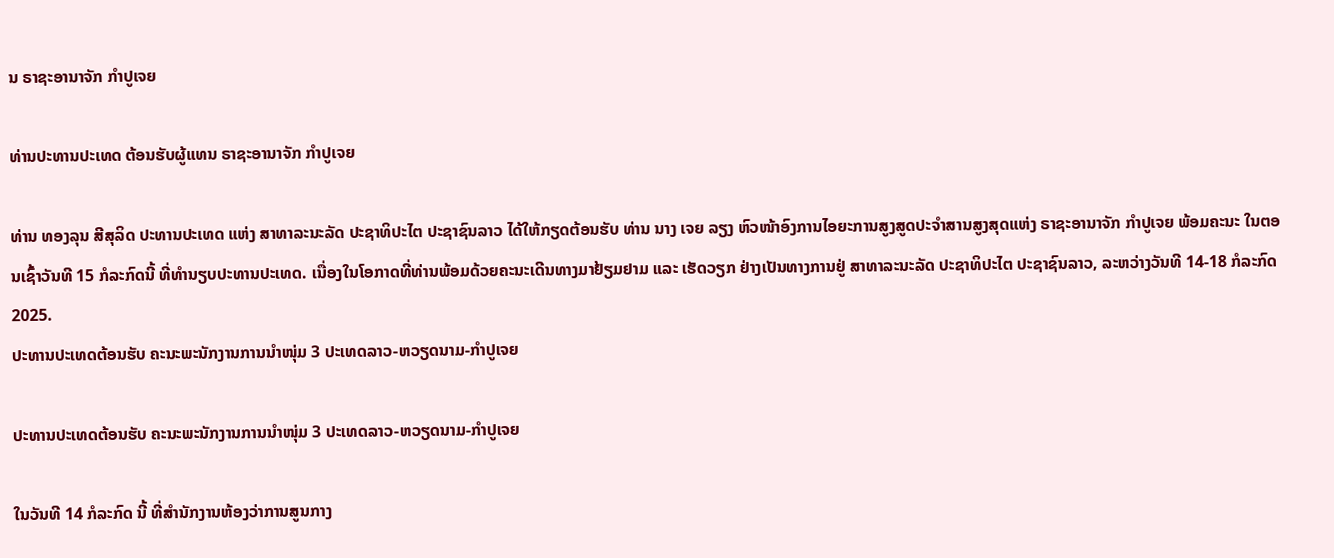ນ ຣາຊະອານາຈັກ ກໍາປູເຈຍ

ທ່ານປະທານປະເທດ ຕ້ອນຮັບຜູ້ແທນ ຣາຊະອານາຈັກ ກໍາປູເຈຍ

ທ່ານ ທອງລຸນ ສີສຸລິດ ປະທານປະເທດ ແຫ່ງ ສາທາລະນະລັດ ປະຊາທິປະໄຕ ປະຊາຊົນລາວ ໄດ້ໃຫ້ກຽດຕ້ອນຮັບ ທ່ານ ນາງ ເຈຍ ລຽງ ຫົວໜ້າອົງການໄອຍະການສູງສູດປະຈໍາສານສູງສຸດແຫ່ງ ຣາຊະອານາຈັກ ກໍາປູເຈຍ ພ້ອມຄະນະ ໃນຕອນເຊົ້າວັນທີ 15 ກໍລະກົດນີ້ ທີ່ທໍານຽບປະທານປະເທດ. ເນື່ອງໃນໂອກາດທີ່ທ່ານພ້ອມດ້ວຍຄະນະເດີນທາງມາຢ້ຽມຢາມ ແລະ ເຮັດວຽກ ຢ່າງເປັນທາງການຢູ່ ສາທາລະນະລັດ ປະຊາທິປະໄຕ ປະຊາຊົນລາວ, ລະຫວ່າງວັນທີ 14-18 ກໍລະກົດ 2025.
ປະທານປະເທດຕ້ອນຮັບ ຄະນະພະນັກງານການນໍາໜຸ່ມ 3 ປະເທດລາວ-ຫວຽດນາມ-ກໍາປູເຈຍ

ປະທານປະເທດຕ້ອນຮັບ ຄະນະພະນັກງານການນໍາໜຸ່ມ 3 ປະເທດລາວ-ຫວຽດນາມ-ກໍາປູເຈຍ

ໃນວັນທີ 14 ກໍລະກົດ ນີ້ ທີ່ສໍານັກງານຫ້ອງວ່າການສູນກາງ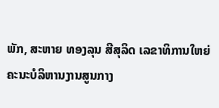ພັກ, ສະຫາຍ ທອງລຸນ ສີສຸລິດ ເລຂາທິການໃຫຍ່ຄະນະບໍລິຫານງານສູນກາງ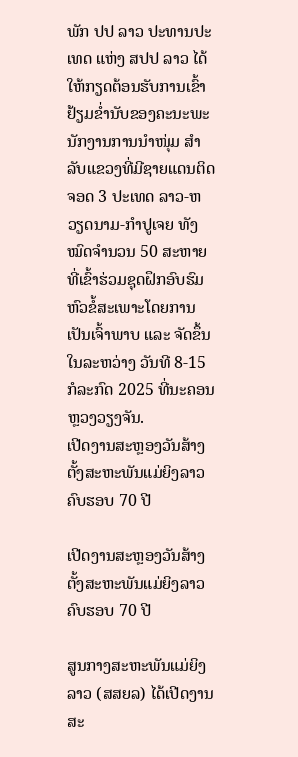ພັກ ປປ ລາວ ປະທານປະເທດ ແຫ່ງ ສປປ ລາວ ໄດ້ໃຫ້ກຽດຕ້ອນຮັບການເຂົ້າຢ້ຽມຂໍ່ານັບຂອງຄະນະພະນັກງານການນໍາໜຸ່ມ ສຳລັບແຂວງທີ່ມີຊາຍແດນຕິດຈອດ 3 ປະເທດ ລາວ-ຫວຽດນາມ-ກໍາປູເຈຍ ທັງໝົດຈໍານວນ 50 ສະຫາຍ ທີ່ເຂົ້າຮ່ວມຊຸດຝຶກອົບຮົມຫົວຂໍ້ສະເພາະໂດຍການເປັນເຈົ້າພາບ ແລະ ຈັດຂຶ້ນໃນລະຫວ່າງ ວັນທີ 8-15 ກໍລະກົດ 2025 ທີ່ນະຄອນຫຼວງວຽງຈັນ.
ເປີດງານສະຫຼອງວັນສ້າງຕັ້ງສະຫະພັນແມ່ຍິງລາວ ຄົບຮອບ 70 ປີ

ເປີດງານສະຫຼອງວັນສ້າງຕັ້ງສະຫະພັນແມ່ຍິງລາວ ຄົບຮອບ 70 ປີ

ສູນກາງສະຫະພັນແມ່ຍິງລາວ (ສສຍລ) ໄດ້ເປີດງານສະ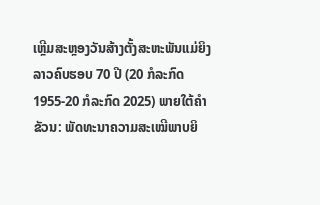ເຫຼີມສະຫຼອງວັນສ້າງຕັ້ງສະຫະພັນແມ່ຍິງລາວຄົບຮອບ 70 ປີ (20 ກໍລະກົດ 1955-20 ກໍລະກົດ 2025) ພາຍໃຕ້ຄໍາຂັວນ: ພັດທະນາຄວາມສະເໝີພາບຍິ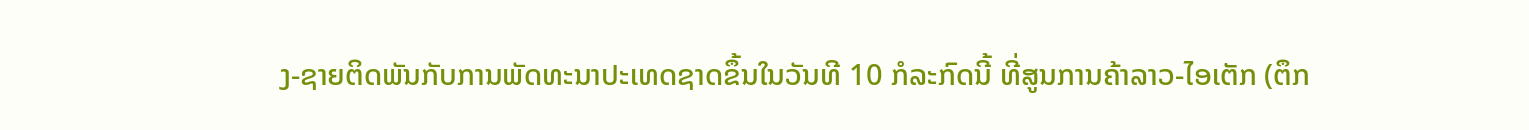ງ-ຊາຍຕິດພັນກັບການພັດທະນາປະເທດຊາດຂຶ້ນໃນວັນທີ 10 ກໍລະກົດນີ້ ທີ່ສູນການຄ້າລາວ-ໄອເຕັກ (ຕຶກ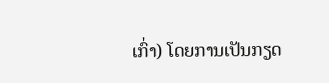ເກົ່າ) ໂດຍການເປັນກຽດ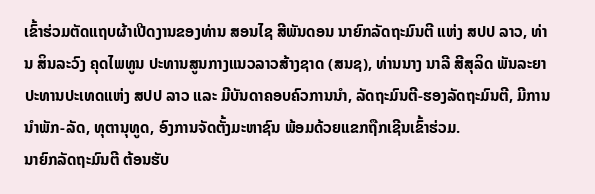ເຂົ້າຮ່ວມຕັດແຖບຜ້າເປີດງານຂອງທ່ານ ສອນໄຊ ສີພັນດອນ ນາຍົກລັດຖະມົນຕີ ແຫ່ງ ສປປ ລາວ, ທ່ານ ສິນລະວົງ ຄຸດໄພທູນ ປະທານສູນກາງແນວລາວສ້າງຊາດ (ສນຊ), ທ່ານນາງ ນາລີ ສີສຸລິດ ພັນລະຍາປະທານປະເທດແຫ່ງ ສປປ ລາວ ແລະ ມີບັນດາຄອບຄົວການນໍາ, ລັດຖະມົນຕີ-ຮອງລັດຖະມົນຕີ, ມີການນຳພັກ-ລັດ, ທຸຕານຸທູດ, ອົງການຈັດຕັ້ງມະຫາຊົນ ພ້ອມດ້ວຍແຂກຖືກເຊີນເຂົ້າຮ່ວມ.
ນາຍົກລັດຖະມົນຕີ ຕ້ອນຮັບ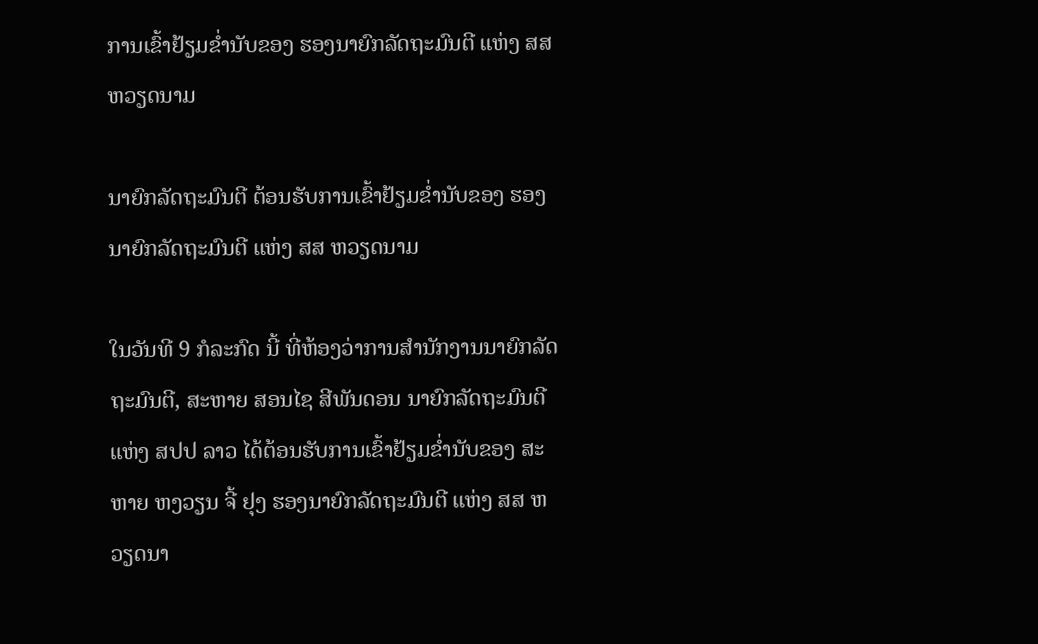ການເຂົ້າຢ້ຽມຂໍ່ານັບຂອງ ຮອງນາຍົກລັດຖະມົນຕີ ແຫ່ງ ສສ ຫວຽດນາມ

ນາຍົກລັດຖະມົນຕີ ຕ້ອນຮັບການເຂົ້າຢ້ຽມຂໍ່ານັບຂອງ ຮອງນາຍົກລັດຖະມົນຕີ ແຫ່ງ ສສ ຫວຽດນາມ

ໃນວັນທີ 9 ກໍລະກົດ ນີ້ ທີ່ຫ້ອງວ່າການສໍານັກງານນາຍົກລັດຖະມົນຕີ, ສະຫາຍ ສອນໄຊ ສີພັນດອນ ນາຍົກລັດຖະມົນຕີ ແຫ່ງ ສປປ ລາວ ໄດ້ຕ້ອນຮັບການເຂົ້າຢ້ຽມຂໍ່ານັບຂອງ ສະຫາຍ ຫງວຽນ ຈີ້ ຢຸງ ຮອງນາຍົກລັດຖະມົນຕີ ແຫ່ງ ສສ ຫວຽດນາ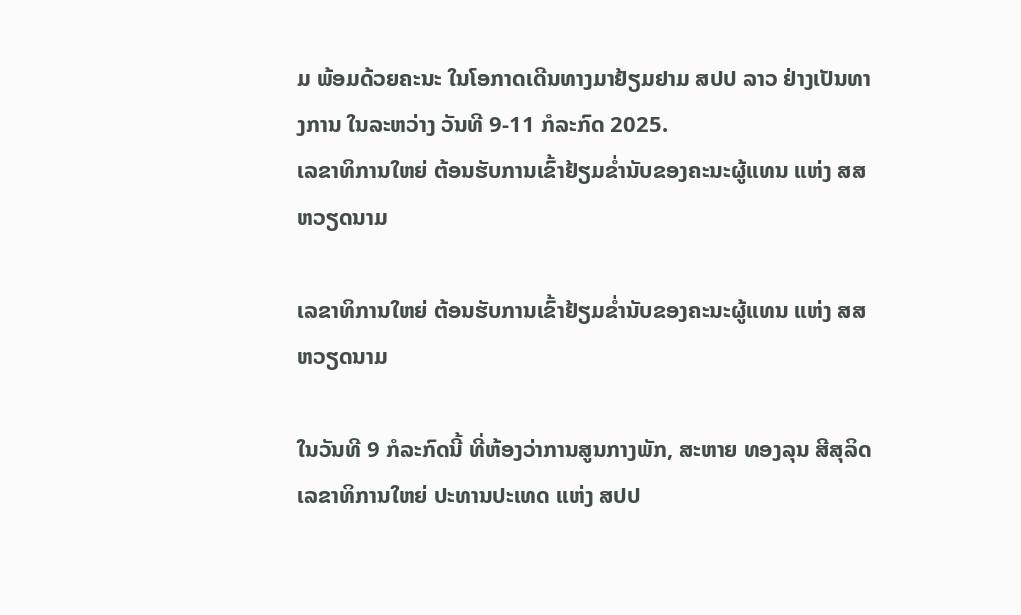ມ ພ້ອມດ້ວຍຄະນະ ໃນໂອກາດເດີນທາງມາຢ້ຽມຢາມ ສປປ ລາວ ຢ່າງເປັນທາງການ ໃນລະຫວ່າງ ວັນທີ 9-11 ກໍລະກົດ 2025.
ເລຂາທິການໃຫຍ່ ຕ້ອນຮັບການເຂົ້າຢ້ຽມຂໍ່ານັບຂອງຄະນະຜູ້ແທນ ແຫ່ງ ສສ ຫວຽດນາມ

ເລຂາທິການໃຫຍ່ ຕ້ອນຮັບການເຂົ້າຢ້ຽມຂໍ່ານັບຂອງຄະນະຜູ້ແທນ ແຫ່ງ ສສ ຫວຽດນາມ

ໃນວັນທີ 9 ກໍລະກົດນີ້ ທີ່ຫ້ອງວ່າການສູນກາງພັກ, ສະຫາຍ ທອງລຸນ ສີສຸລິດ ເລຂາທິການໃຫຍ່ ປະທານປະເທດ ແຫ່ງ ສປປ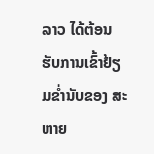ລາວ ໄດ້ຕ້ອນຮັບການເຂົ້າຢ້ຽມຂໍ່ານັບຂອງ ສະຫາຍ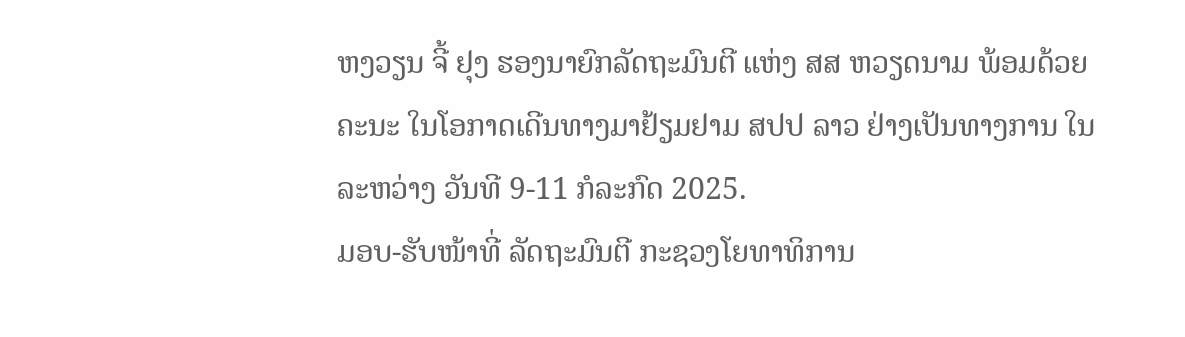ຫງວຽນ ຈີ້ ຢຸງ ຮອງນາຍົກລັດຖະມົນຕີ ແຫ່ງ ສສ ຫວຽດນາມ ພ້ອມດ້ວຍຄະນະ ໃນໂອກາດເດີນທາງມາຢ້ຽມຢາມ ສປປ ລາວ ຢ່າງເປັນທາງການ ໃນລະຫວ່າງ ວັນທີ 9-11 ກໍລະກົດ 2025.
ມອບ-ຮັບໜ້າທີ່ ລັດຖະມົນຕີ ກະຊວງໂຍທາທິການ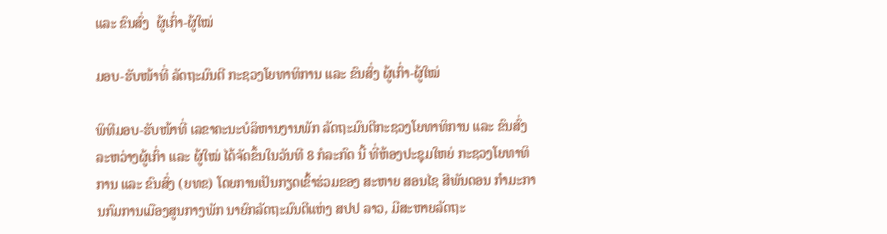ແລະ ຂົນສົ່ງ  ຜູ້ເກົ່າ-ຜູ້ໃໝ່

ມອບ-ຮັບໜ້າທີ່ ລັດຖະມົນຕີ ກະຊວງໂຍທາທິການ ແລະ ຂົນສົ່ງ ຜູ້ເກົ່າ-ຜູ້ໃໝ່

ພິທີມອບ-ຮັບໜ້າທີ່ ເລຂາຄະນະບໍລິຫານງານພັກ ລັດຖະມົນຕີກະຊວງໂຍທາທິການ ແລະ ຂົນສົ່ງລະຫວ່າງຜູ້ເກົ່າ ແລະ ຜູ້ໃໝ່ ໄດ້ຈັດຂຶ້ນໃນວັນທີ 8 ກໍລະກົດ ນີ້ ທີ່ຫ້ອງປະຊຸມໃຫຍ່ ກະຊວງໂຍທາທິການ ແລະ ຂົນສົ່ງ (ຍທຂ) ໂດຍການເປັນກຽດເຂົ້າຮ່ວມຂອງ ສະຫາຍ ສອນໄຊ ສີພັນດອນ ກໍາມະການກົມການເມືອງສູນກາງພັກ ນາຍົກລັດຖະມົນຕີແຫ່ງ ສປປ ລາວ, ມີສະຫາຍລັດຖະ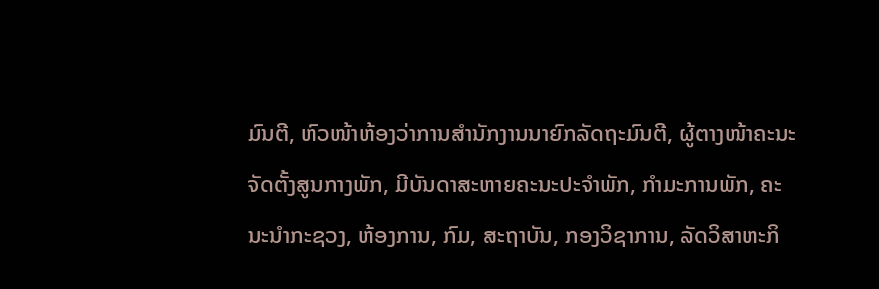ມົນຕີ, ຫົວໜ້າຫ້ອງວ່າການສໍານັກງານນາຍົກລັດຖະມົນຕີ, ຜູ້ຕາງໜ້າຄະນະຈັດຕັ້ງສູນກາງພັກ, ມີບັນດາສະຫາຍຄະນະປະຈຳພັກ, ກຳມະການພັກ, ຄະນະນໍາກະຊວງ, ຫ້ອງການ, ກົມ, ສະຖາບັນ, ກອງວິຊາການ, ລັດວິສາຫະກິ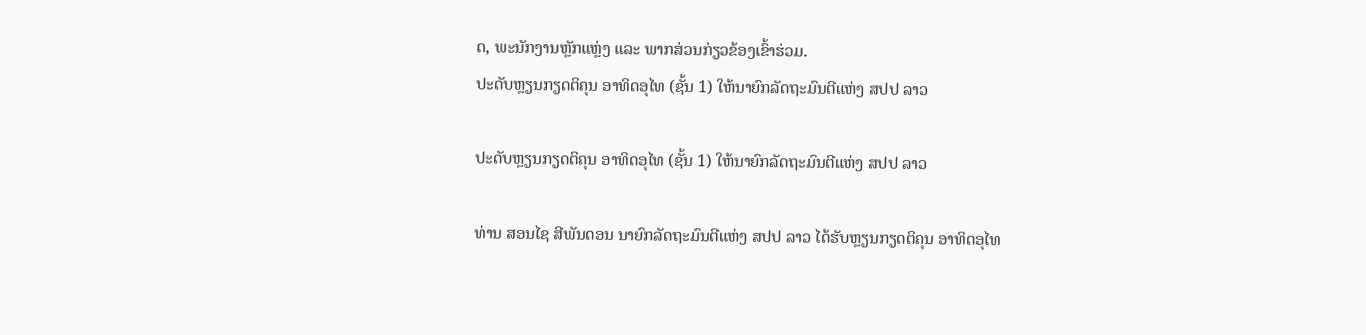ດ, ພະນັກງານຫຼັກແຫຼ່ງ ແລະ ພາກສ່ວນກ່ຽວຂ້ອງເຂົ້າຮ່ວມ.
ປະດັບຫຼຽນກຽດຕິຄຸນ ອາທິດອຸໄທ (ຊັ້ນ 1) ໃຫ້ນາຍົກລັດຖະມົນຕີແຫ່ງ ສປປ ລາວ

ປະດັບຫຼຽນກຽດຕິຄຸນ ອາທິດອຸໄທ (ຊັ້ນ 1) ໃຫ້ນາຍົກລັດຖະມົນຕີແຫ່ງ ສປປ ລາວ

ທ່ານ ສອນໄຊ ສີພັນດອນ ນາຍົກລັດຖະມົນຕີແຫ່ງ ສປປ ລາວ ໄດ້ຮັບຫຼຽນກຽດຕິຄຸນ ອາທິດອຸໄທ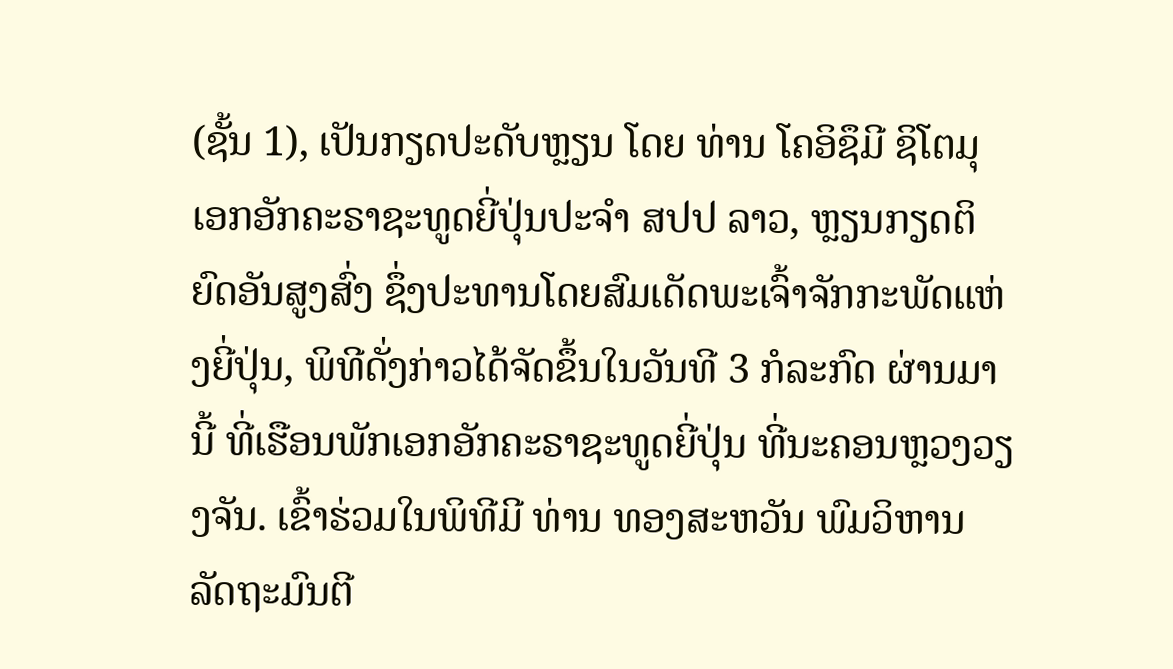(ຊັ້ນ 1), ເປັນກຽດປະດັບຫຼຽນ ໂດຍ ທ່ານ ໂຄອິຊຶມີ ຊິໂຕມຸ ເອກອັກຄະຣາຊະທູດຍີ່ປຸ່ນປະຈຳ ສປປ ລາວ, ຫຼຽນກຽດຕິຍົດອັນສູງສົ່ງ ຊຶ່ງປະທານໂດຍສົມເດັດພະເຈົ້າຈັກກະພັດແຫ່ງຍີ່ປຸ່ນ, ພິທີດັ່ງກ່າວໄດ້ຈັດຂຶ້ນໃນວັນທີ 3 ກໍລະກົດ ຜ່ານມານີ້ ທີ່ເຮືອນພັກເອກອັກຄະຣາຊະທູດຍີ່ປຸ່ນ ທີ່ນະຄອນຫຼວງວຽງຈັນ. ເຂົ້າຮ່ວມໃນພິທີມີ ທ່ານ ທອງສະຫວັນ ພົມວິຫານ ລັດຖະມົນຕີ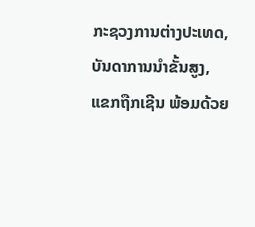ກະຊວງການຕ່າງປະເທດ, ບັນດາການນໍາຂັ້ນສູງ, ແຂກຖືກເຊີນ ພ້ອມດ້ວຍ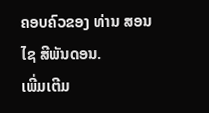ຄອບຄົວຂອງ ທ່ານ ສອນໄຊ ສີພັນດອນ.
ເພີ່ມເຕີມ